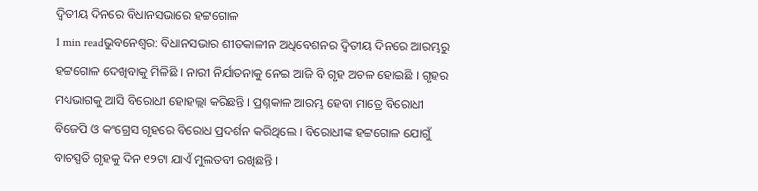ଦ୍ୱିତୀୟ ଦିନରେ ବିଧାନସଭାରେ ହଟ୍ଟଗୋଳ
1 min readଭୁବନେଶ୍ୱର: ବିଧାନସଭାର ଶୀତକାଳୀନ ଅଧିବେଶନର ଦ୍ବିତୀୟ ଦିନରେ ଆରମ୍ଭରୁ ହଟ୍ଟଗୋଳ ଦେଖିବାକୁ ମିଳିଛି । ନାରୀ ନିର୍ଯାତନାକୁ ନେଇ ଆଜି ବି ଗୃହ ଅଚଳ ହୋଇଛି । ଗୃହର ମଧ୍ୟଭାଗକୁ ଆସି ବିରୋଧୀ ହୋହଲ୍ଲା କରିଛନ୍ତି । ପ୍ରଶ୍ନକାଳ ଆରମ୍ଭ ହେବା ମାତ୍ରେ ବିରୋଧୀ ବିଜେପି ଓ କଂଗ୍ରେସ ଗୃହରେ ବିରୋଧ ପ୍ରଦର୍ଶନ କରିଥିଲେ । ବିରୋଧୀଙ୍କ ହଟ୍ଟଗୋଳ ଯୋଗୁଁ ବାଚସ୍ପତି ଗୃହକୁ ଦିନ ୧୨ଟା ଯାଏଁ ମୁଲତବୀ ରଖିଛନ୍ତି ।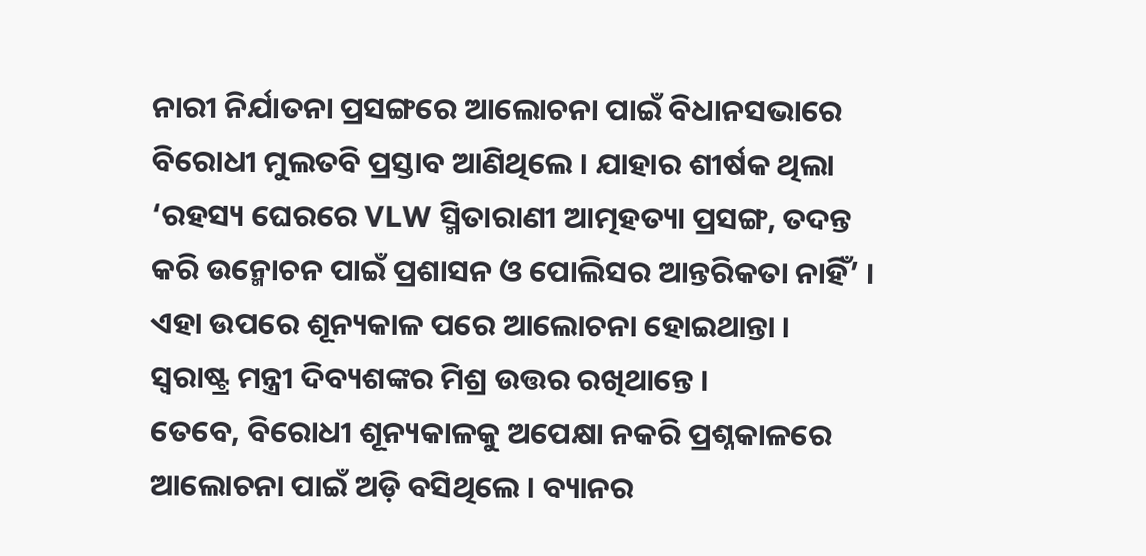ନାରୀ ନିର୍ଯାତନା ପ୍ରସଙ୍ଗରେ ଆଲୋଚନା ପାଇଁ ବିଧାନସଭାରେ ବିରୋଧୀ ମୁଲତବି ପ୍ରସ୍ତାବ ଆଣିଥିଲେ । ଯାହାର ଶୀର୍ଷକ ଥିଲା ‘ରହସ୍ୟ ଘେରରେ VLW ସ୍ମିତାରାଣୀ ଆତ୍ମହତ୍ୟା ପ୍ରସଙ୍ଗ, ତଦନ୍ତ କରି ଉନ୍ମୋଚନ ପାଇଁ ପ୍ରଶାସନ ଓ ପୋଲିସର ଆନ୍ତରିକତା ନାହିଁ’ । ଏହା ଉପରେ ଶୂନ୍ୟକାଳ ପରେ ଆଲୋଚନା ହୋଇଥାନ୍ତା । ସ୍ୱରାଷ୍ଟ୍ର ମନ୍ତ୍ରୀ ଦିବ୍ୟଶଙ୍କର ମିଶ୍ର ଉତ୍ତର ରଖିଥାନ୍ତେ ।
ତେବେ, ବିରୋଧୀ ଶୂନ୍ୟକାଳକୁ ଅପେକ୍ଷା ନକରି ପ୍ରଶ୍ନକାଳରେ ଆଲୋଚନା ପାଇଁ ଅଡ଼ି ବସିଥିଲେ । ବ୍ୟାନର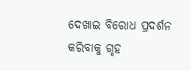ଦେଖାଇ ବିରୋଧ ପ୍ରଦର୍ଶନ କରିବାକୁ ଗୃହ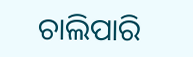ଚାଲିପାରି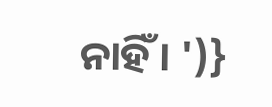ନାହିଁ । ')}